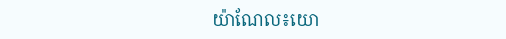យ៉ាណែល៖យោ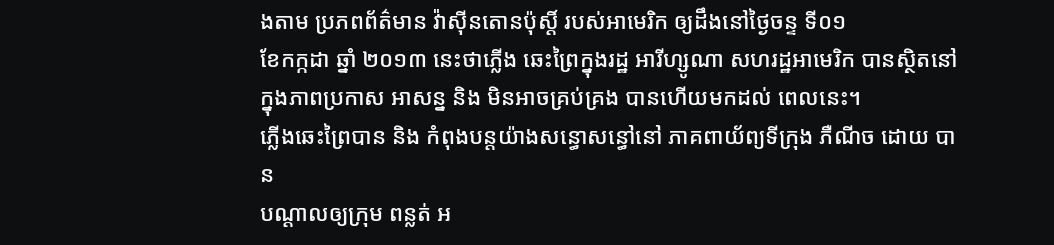ងតាម ប្រភពព័ត៌មាន វ៉ាស៊ីនតោនប៉ុស្តិ៍ របស់អាមេរិក ឲ្យដឹងនៅថ្ងៃចន្ទ ទី០១
ខែកក្កដា ឆ្នាំ ២០១៣ នេះថាភ្លើង ឆេះព្រៃក្នុងរដ្ឋ អារីហ្សូណា សហរដ្ឋអាមេរិក បានស្ថិតនៅ
ក្នុងភាពប្រកាស អាសន្ន និង មិនអាចគ្រប់គ្រង បានហើយមកដល់ ពេលនេះ។
ភ្លើងឆេះព្រៃបាន និង កំពុងបន្តយ៉ាងសន្ធោសន្ធៅនៅ ភាគពាយ័ព្យទីក្រុង ភឺណីច ដោយ បាន
បណ្តាលឲ្យក្រុម ពន្លត់ អ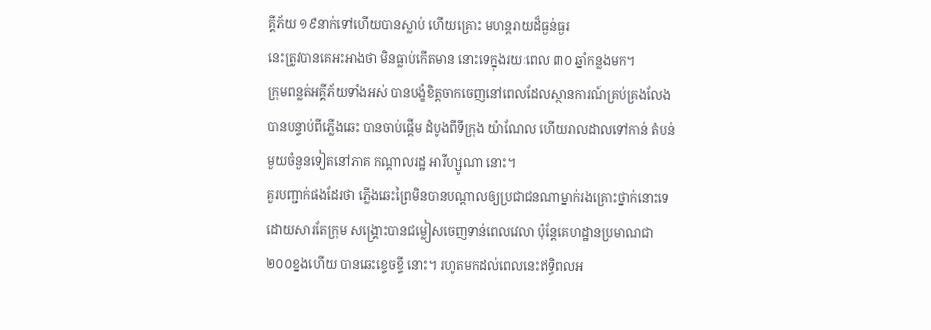គ្គីភ័យ ១៩នាក់ទៅហើយបានស្លាប់ ហើយគ្រោះ មហន្តរាយដ៏ធ្ងន់ធ្ងរ
នេះត្រូវបានគេអះអាងថា មិនធ្លាប់កើតមាន នោះទេក្នុងរយៈពេល ៣០ ឆ្នាំកន្លងមក។
ក្រុមពន្លត់អគ្គីភ័យទាំងអស់ បានបង្ខំខិត្តចាកចេញនៅពេលដែលស្ថានការណ៍គ្រប់គ្រងលែង
បានបន្ទាប់ពីភ្លើងឆេះ បានចាប់ផ្តើម ដំបូងពីទីក្រុង យ៉ាណែល ហើយរាលដាលទៅកាន់ តំបន់
មួយចំនួនទៀតនៅភាគ កណ្តាលរដ្ឋ អារីហ្សូណា នោះ។
គួរបញ្ជាក់ផងដែរថា ភ្លើងឆេះព្រៃមិនបានបណ្តាលឲ្យប្រជាជនណាម្នាក់រងគ្រោះថ្នាក់នោះទេ
ដោយសារតែក្រុម សង្គ្រោះបានជម្លៀសចេញទាន់ពេលវេលា ប៉ុន្តែគេហដ្ឋានប្រមាណជា
២០០ខ្នងហើយ បានឆេះខ្ទេចខ្ទី នោះ។ រហូតមកដល់ពេលនេះឥទ្ធិពលអ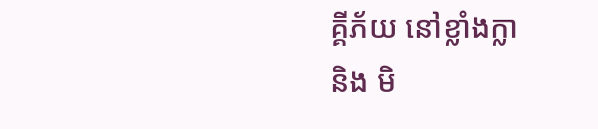គ្គីភ័យ នៅខ្លាំងក្លា
និង មិ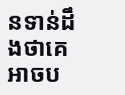នទាន់ដឹងថាគេអាចប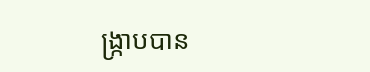ង្ក្រាបបាន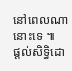នៅពេលណានោះទេ ៕
ផ្តល់សិទ្ធិដោ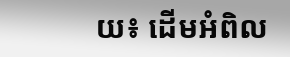យ៖ ដើមអំពិល